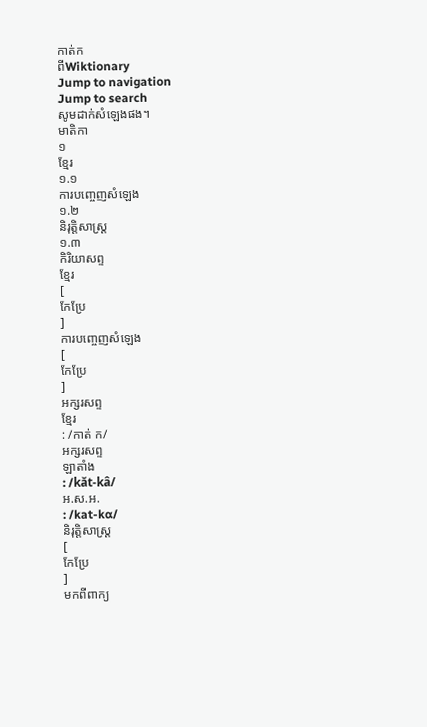កាត់ក
ពីWiktionary
Jump to navigation
Jump to search
សូមដាក់សំឡេងផង។
មាតិកា
១
ខ្មែរ
១.១
ការបញ្ចេញសំឡេង
១.២
និរុត្តិសាស្ត្រ
១.៣
កិរិយាសព្ទ
ខ្មែរ
[
កែប្រែ
]
ការបញ្ចេញសំឡេង
[
កែប្រែ
]
អក្សរសព្ទ
ខ្មែរ
: /កាត់ ក/
អក្សរសព្ទ
ឡាតាំង
: /kăt-kâ/
អ.ស.អ.
: /kat-kɑ/
និរុត្តិសាស្ត្រ
[
កែប្រែ
]
មកពីពាក្យ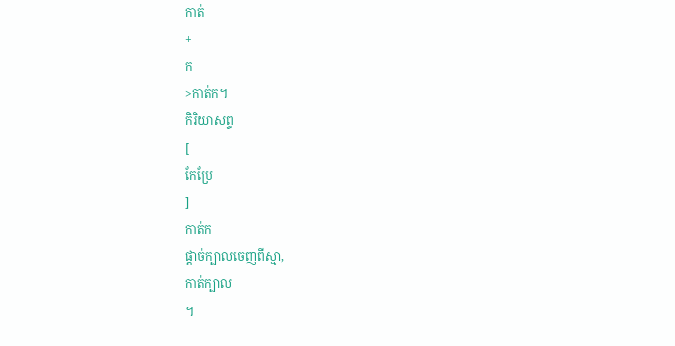កាត់
+
ក
>កាត់ក។
កិរិយាសព្ទ
[
កែប្រែ
]
កាត់ក
ផ្ដាច់ក្បាលចេញពីស្មា,
កាត់ក្បាល
។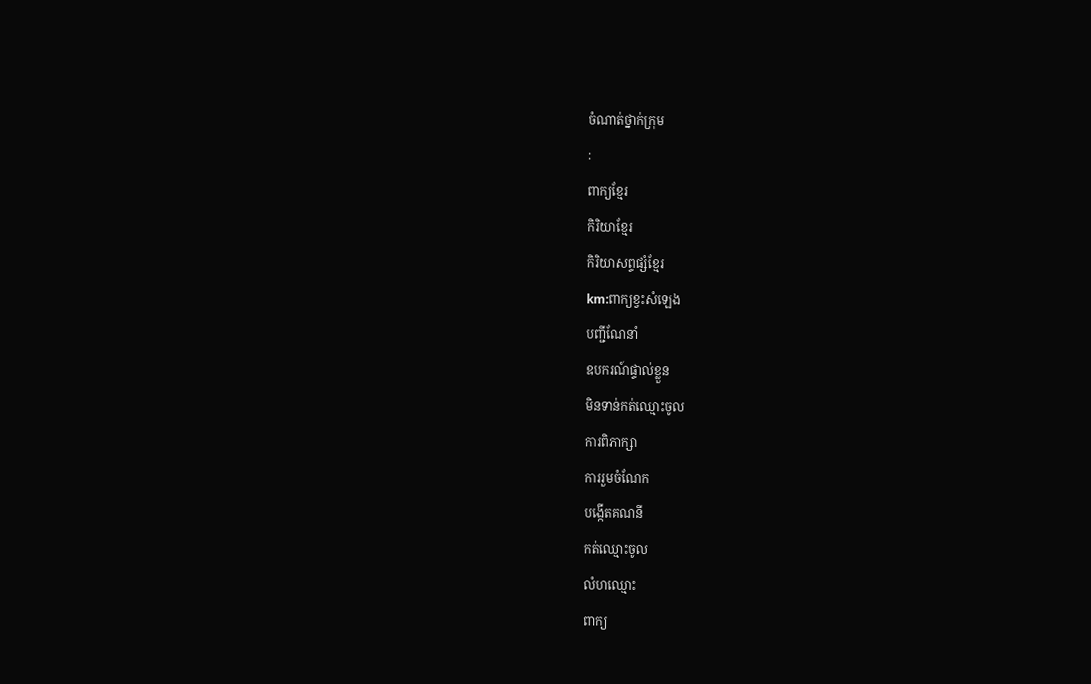ចំណាត់ថ្នាក់ក្រុម
:
ពាក្យខ្មែរ
កិរិយាខ្មែរ
កិរិយាសព្ទផ្សំខ្មែរ
km:ពាក្យខ្វះសំឡេង
បញ្ជីណែនាំ
ឧបករណ៍ផ្ទាល់ខ្លួន
មិនទាន់កត់ឈ្មោះចូល
ការពិភាក្សា
ការរួមចំណែក
បង្កើតគណនី
កត់ឈ្មោះចូល
លំហឈ្មោះ
ពាក្យ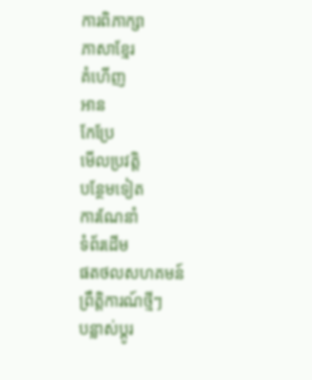ការពិភាក្សា
ភាសាខ្មែរ
គំហើញ
អាន
កែប្រែ
មើលប្រវត្តិ
បន្ថែមទៀត
ការណែនាំ
ទំព័រដើម
ផតថលសហគមន៍
ព្រឹត្តិការណ៍ថ្មីៗ
បន្លាស់ប្ដូរ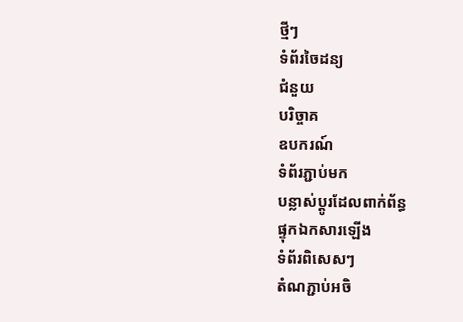ថ្មីៗ
ទំព័រចៃដន្យ
ជំនួយ
បរិច្ចាគ
ឧបករណ៍
ទំព័រភ្ជាប់មក
បន្លាស់ប្ដូរដែលពាក់ព័ន្ធ
ផ្ទុកឯកសារឡើង
ទំព័រពិសេសៗ
តំណភ្ជាប់អចិ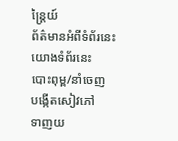ន្ត្រៃយ៍
ព័ត៌មានអំពីទំព័រនេះ
យោងទំព័រនេះ
បោះពុម្ព/នាំចេញ
បង្កើតសៀវភៅ
ទាញយ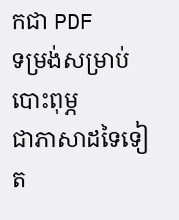កជា PDF
ទម្រង់សម្រាប់បោះពុម្ភ
ជាភាសាដទៃទៀត